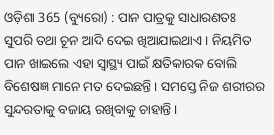ଓଡ଼ିଶା 365 (ବ୍ୟୁରୋ) : ପାନ ପାତ୍ରକୁ ସାଧାରଣତଃ ସୁପରି ତଥା ଚୂନ ଆଦି ଦେଇ ଖିଆଯାଇଥାଏ । ନିୟମିତ ପାନ ଖାଇଲେ ଏହା ସ୍ୱାସ୍ଥ୍ୟ ପାଇଁ କ୍ଷତିକାରକ ବୋଲି ବିଶେଷଜ୍ଞ ମାନେ ମତ ଦେଇଛନ୍ତି । ସମସ୍ତେ ନିଜ ଶରୀରର ସୁନ୍ଦରତାକୁ ବଜାୟ ରଖିବାକୁ ଚାହାନ୍ତି ।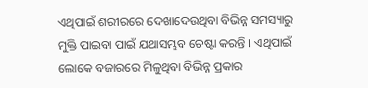ଏଥିପାଇଁ ଶରୀରରେ ଦେଖାଦେଉଥିବା ବିଭିନ୍ନ ସମସ୍ୟାରୁ ମୁକ୍ତି ପାଇବା ପାଇଁ ଯଥାସମ୍ଭବ ଚେଷ୍ଟା କରନ୍ତି । ଏଥିପାଇଁ ଲୋକେ ବଜାରରେ ମିଳୁଥିବା ବିଭିନ୍ନ ପ୍ରକାର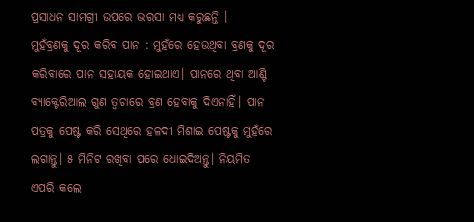ପ୍ରସାଧନ ସାମଗ୍ରୀ ଉପରେ ଭରସା ମଧ୍ୟ କରୁଛନ୍ତି ।
ମୁହଁବ୍ରଣକୁ ଦୂର କରିବ ପାନ : ମୁହଁରେ ହେଉଥିବା ବ୍ରଣକୁ ଦୂର କରିବାରେ ପାନ ସହାୟକ ହୋଇଥାଏ। ପାନରେ ଥିବା ଆଣ୍ଟି ବ୍ୟାକ୍ଟେରିଆଲ ଗୁଣ ତ୍ୱଚାରେ ବ୍ରଣ ହେବାକୁ ଦିଏନାହିଁ। ପାନ ପତ୍ରକୁ ପେଷ୍ଟ କରି ସେଥିରେ ହଳଦୀ ମିଶାଇ ପେଷ୍ଟକୁ ମୁହଁରେ ଲଗାନ୍ତୁ। ୫ ମିନିଟ ରଖିବା ପରେ ଧୋଇଦିଅନ୍ତୁ। ନିୟମିତ ଏପରି କଲେ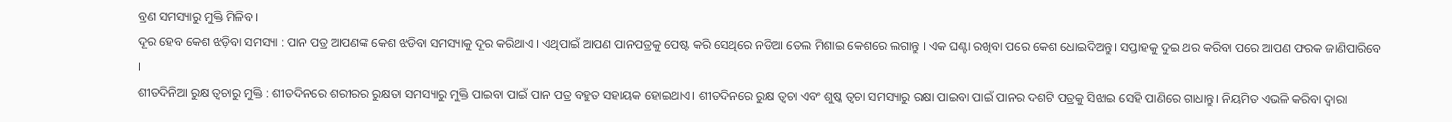ବ୍ରଣ ସମସ୍ୟାରୁ ମୁକ୍ତି ମିଳିବ ।
ଦୂର ହେବ କେଶ ଝଡ଼ିବା ସମସ୍ୟା : ପାନ ପତ୍ର ଆପଣଙ୍କ କେଶ ଝଡିବା ସମସ୍ୟାକୁ ଦୂର କରିଥାଏ । ଏଥିପାଇଁ ଆପଣ ପାନପତ୍ରକୁ ପେଷ୍ଟ କରି ସେଥିରେ ନଡିଆ ତେଲ ମିଶାଇ କେଶରେ ଲଗାନ୍ତୁ । ଏକ ଘଣ୍ଟା ରଖିବା ପରେ କେଶ ଧୋଇଦିଅନ୍ତୁ। ସପ୍ତାହକୁ ଦୁଇ ଥର କରିବା ପରେ ଆପଣ ଫରକ ଜାଣିପାରିବେ ।
ଶୀତଦିନିଆ ରୁକ୍ଷ ତ୍ୱଚାରୁ ମୁକ୍ତି : ଶୀତଦିନରେ ଶରୀରର ରୁକ୍ଷତା ସମସ୍ୟାରୁ ମୁକ୍ତି ପାଇବା ପାଇଁ ପାନ ପତ୍ର ବହୁତ ସହାୟକ ହୋଇଥାଏ। ଶୀତଦିନରେ ରୁକ୍ଷ ତ୍ୱଚା ଏବଂ ଶୁଷ୍କ ତ୍ୱଚା ସମସ୍ୟାରୁ ରକ୍ଷା ପାଇବା ପାଇଁ ପାନର ଦଶଟି ପତ୍ରକୁ ସିଝାଇ ସେହି ପାଣିରେ ଗାଧାନ୍ତୁ। ନିୟମିତ ଏଭଳି କରିବା ଦ୍ୱାରା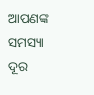ଆପଣଙ୍କ ସମସ୍ୟା ଦୂର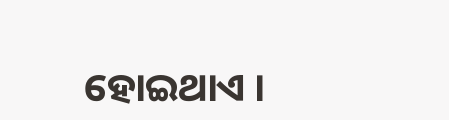ହୋଇଥାଏ ।